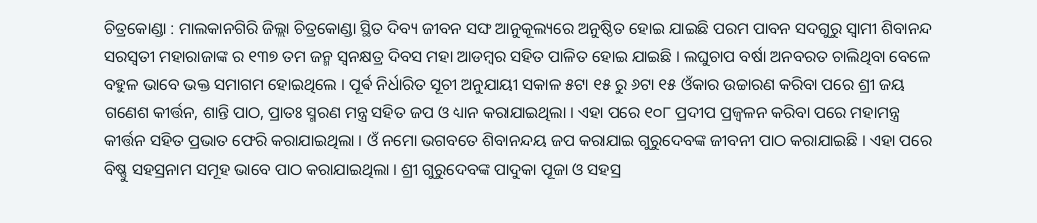ଚିତ୍ରକୋଣ୍ଡା : ମାଲକାନଗିରି ଜିଲ୍ଲା ଚିତ୍ରକୋଣ୍ଡା ସ୍ଥିତ ଦିବ୍ୟ ଜୀବନ ସଙ୍ଘ ଆନୁକୂଲ୍ୟରେ ଅନୁଷ୍ଠିତ ହୋଇ ଯାଇଛି ପରମ ପାବନ ସଦଗୁରୁ ସ୍ୱାମୀ ଶିବାନନ୍ଦ ସରସ୍ୱତୀ ମହାରାଜାଙ୍କ ର ୧୩୭ ତମ ଜନ୍ମ ସ୍ଵନକ୍ଷତ୍ର ଦିବସ ମହା ଆଡମ୍ବର ସହିତ ପାଳିତ ହୋଇ ଯାଇଛି । ଲଘୁଚାପ ବର୍ଷା ଅନବରତ ଚାଲିଥିବା ବେଳେ ବହୁଳ ଭାବେ ଭକ୍ତ ସମାଗମ ହୋଇଥିଲେ । ପୂର୍ଵ ନିର୍ଧାରିତ ସୂଚୀ ଅନୁଯାୟୀ ସକାଳ ୫ଟା ୧୫ ରୁ ୬ଟା ୧୫ ଓଁକାର ଉଚ୍ଚାରଣ କରିବା ପରେ ଶ୍ରୀ ଜୟ ଗଣେଶ କୀର୍ତ୍ତନ, ଶାନ୍ତି ପାଠ, ପ୍ରାତଃ ସ୍ମରଣ ମନ୍ତ୍ର ସହିତ ଜପ ଓ ଧ୍ୟାନ କରାଯାଇଥିଲା । ଏହା ପରେ ୧୦୮ ପ୍ରଦୀପ ପ୍ରଜ୍ବଳନ କରିବା ପରେ ମହାମନ୍ତ୍ର କୀର୍ତ୍ତନ ସହିତ ପ୍ରଭାତ ଫେରି କରାଯାଇଥିଲା । ଓଁ ନମୋ ଭଗବତେ ଶିବାନନ୍ଦୟ ଜପ କରାଯାଇ ଗୁରୁଦେବଙ୍କ ଜୀବନୀ ପାଠ କରାଯାଇଛି । ଏହା ପରେ ବିଷ୍ଣୁ ସହସ୍ରନାମ ସମୂହ ଭାବେ ପାଠ କରାଯାଇଥିଲା । ଶ୍ରୀ ଗୁରୁଦେବଙ୍କ ପାଦୁକା ପୂଜା ଓ ସହସ୍ର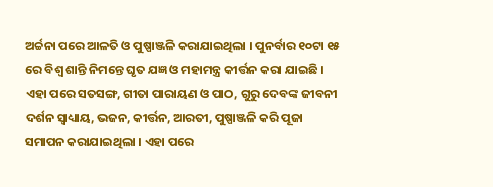ଅର୍ଚ୍ଚନା ପରେ ଆଳତି ଓ ପୁଷ୍ପାଞ୍ଜଳି କରାଯାଇଥିଲା । ପୁନର୍ବାର ୧୦ଟା ୧୫ ରେ ବିଶ୍ୱ ଶାନ୍ତି ନିମନ୍ତେ ଘୃତ ଯଜ୍ଞ ଓ ମହାମନ୍ତ୍ର କୀର୍ତ୍ତନ କରା ଯାଇଛି । ଏହା ପରେ ସତସଙ୍ଗ, ଗୀତା ପାରାୟଣ ଓ ପାଠ, ଗୁରୁ ଦେବଙ୍କ ଜୀବନୀ ଦର୍ଶନ ସ୍ୱାଧ୍ୟାୟ, ଭଜନ, କୀର୍ତ୍ତନ, ଆରତୀ, ପୁଷ୍ପାଞ୍ଜଳି କରି ପୂଜା ସମାପନ କରାଯାଇଥିଲା । ଏହା ପରେ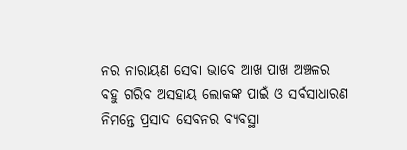ନର ନାରାୟଣ ସେବା ଭାବେ ଆଖ ପାଖ ଅଞ୍ଚଳର ବହୁ ଗରିବ ଅସହାୟ ଲୋକଙ୍କ ପାଇଁ ଓ ସର୍ବସାଧାରଣ ନିମନ୍ତେ ପ୍ରସାଦ ସେବନର ବ୍ୟବସ୍ଥା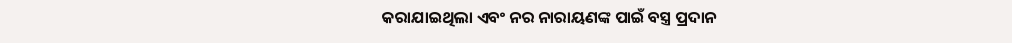କରାଯାଇଥିଲା ଏବଂ ନର ନାରାୟଣଙ୍କ ପାଇଁ ବସ୍ତ୍ର ପ୍ରଦାନ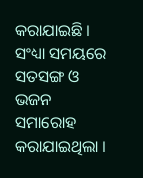କରାଯାଇଛି । ସଂଧ୍ୟା ସମୟରେ ସତସଙ୍ଗ ଓ ଭଜନ ସମାରୋହ କରାଯାଇଥିଲା ।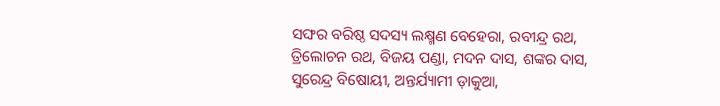ସଙ୍ଘର ବରିଷ୍ଠ ସଦସ୍ୟ ଲକ୍ଷ୍ମଣ ବେହେରା, ରବୀନ୍ଦ୍ର ରଥ, ତ୍ରିଲୋଚନ ରଥ, ବିଜୟ ପଣ୍ଡା, ମଦନ ଦାସ, ଶଙ୍କର ଦାସ, ସୁରେନ୍ଦ୍ର ବିଷୋୟୀ, ଅନ୍ତର୍ଯ୍ୟାମୀ ଡ଼ାକୁଆ,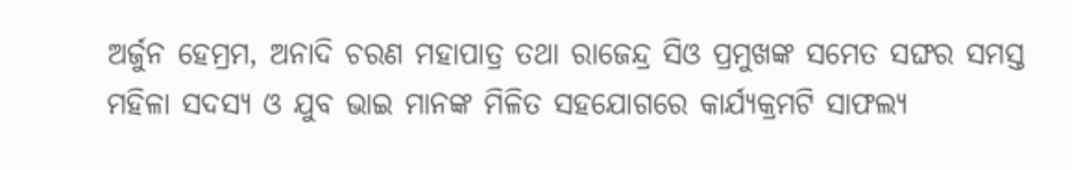ଅର୍ଜୁନ ହେମ୍ରମ, ଅନାଦି ଚରଣ ମହାପାତ୍ର ତଥା ରାଜେନ୍ଦ୍ର ସିଓ ପ୍ରମୁଖଙ୍କ ସମେତ ସଙ୍ଘର ସମସ୍ତ ମହିଳା ସଦସ୍ୟ ଓ ଯୁବ ଭାଇ ମାନଙ୍କ ମିଳିତ ସହଯୋଗରେ କାର୍ଯ୍ୟକ୍ରମଟି ସାଫଲ୍ୟ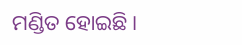ମଣ୍ଡିତ ହୋଇଛି ।